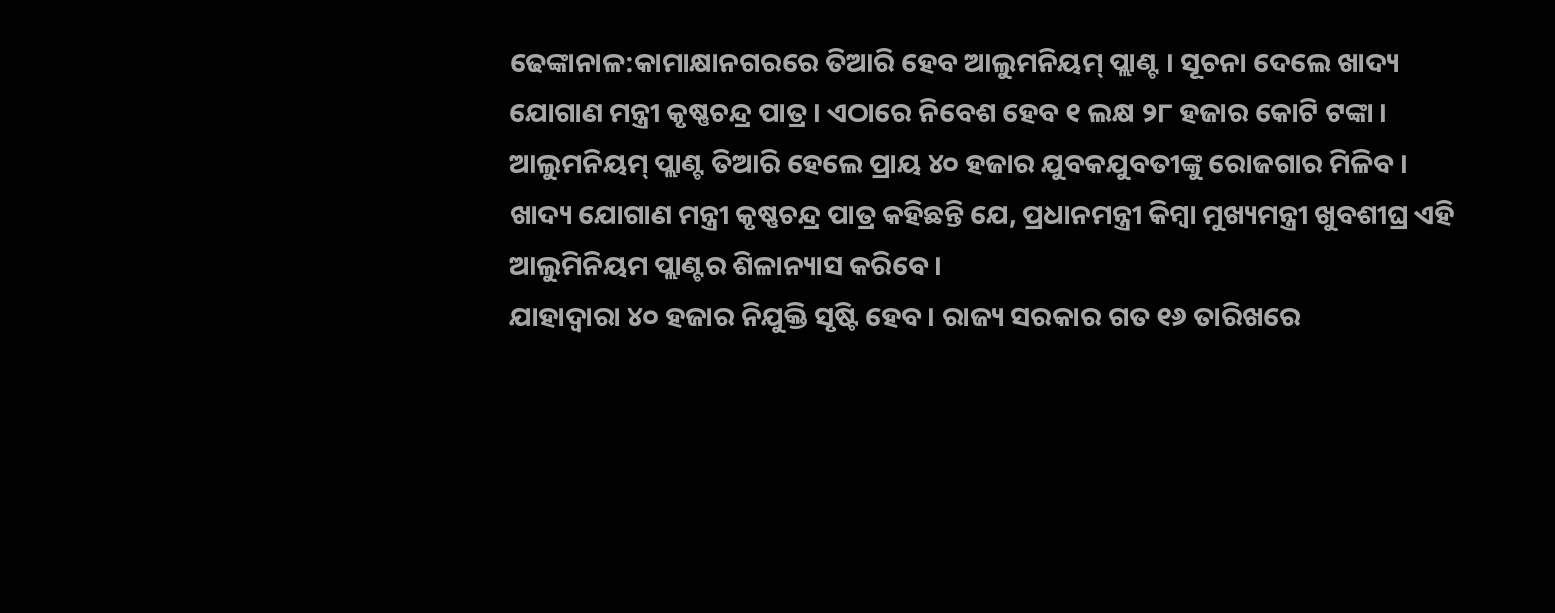ଢେଙ୍କାନାଳ:କାମାକ୍ଷାନଗରରେ ତିଆରି ହେବ ଆଲୁମନିୟମ୍ ପ୍ଲାଣ୍ଟ । ସୂଚନା ଦେଲେ ଖାଦ୍ୟ ଯୋଗାଣ ମନ୍ତ୍ରୀ କୃଷ୍ଣଚନ୍ଦ୍ର ପାତ୍ର । ଏଠାରେ ନିବେଶ ହେବ ୧ ଲକ୍ଷ ୨୮ ହଜାର କୋଟି ଟଙ୍କା ।
ଆଲୁମନିୟମ୍ ପ୍ଲାଣ୍ଟ ତିଆରି ହେଲେ ପ୍ରାୟ ୪୦ ହଜାର ଯୁବକଯୁବତୀଙ୍କୁ ରୋଜଗାର ମିଳିବ ।
ଖାଦ୍ୟ ଯୋଗାଣ ମନ୍ତ୍ରୀ କୃଷ୍ଣଚନ୍ଦ୍ର ପାତ୍ର କହିଛନ୍ତି ଯେ, ପ୍ରଧାନମନ୍ତ୍ରୀ କିମ୍ବା ମୁଖ୍ୟମନ୍ତ୍ରୀ ଖୁବଶୀଘ୍ର ଏହି ଆଲୁମିନିୟମ ପ୍ଲାଣ୍ଟର ଶିଳାନ୍ୟାସ କରିବେ।
ଯାହାଦ୍ବାରା ୪୦ ହଜାର ନିଯୁକ୍ତି ସୃଷ୍ଟି ହେବ । ରାଜ୍ୟ ସରକାର ଗତ ୧୬ ତାରିଖରେ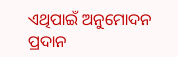ଏଥିପାଇଁ ଅନୁମୋଦନ ପ୍ରଦାନ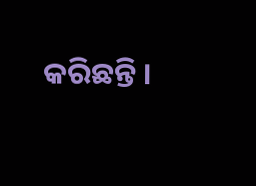କରିଛନ୍ତି ।